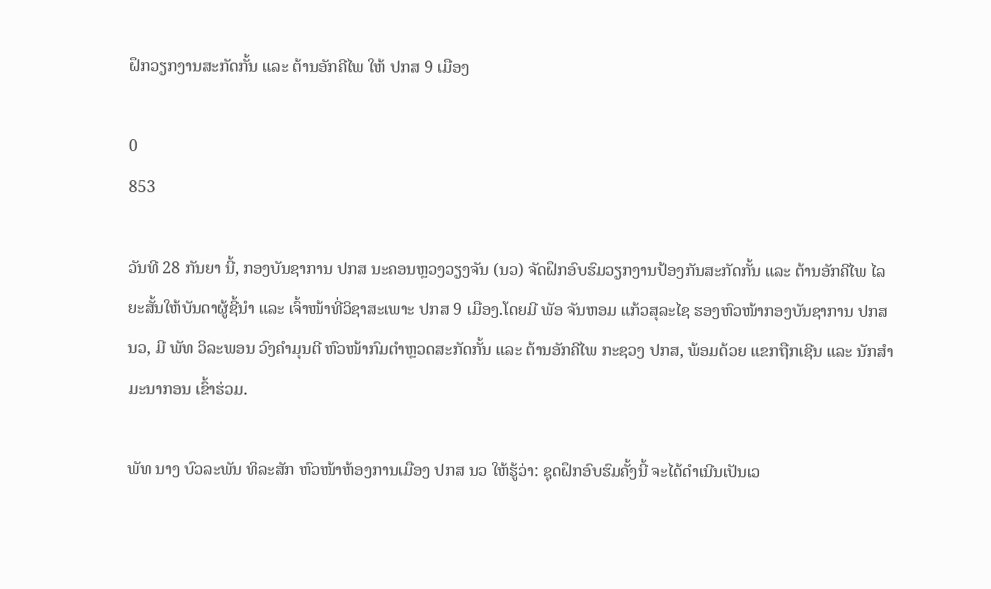ຝຶກວຽກງານສະກັດກັ້ນ ແລະ ຕ້ານອັກຄີໄພ ໃຫ້ ປກສ 9 ເມືອງ

0
853

ວັນທີ 28 ກັນຍາ ນີ້, ກອງບັນຊາການ ປກສ ນະຄອນຫຼວງວຽງຈັນ (ນວ) ຈັດຝຶກອົບຮົມວຽກງານປ້ອງກັນສະກັດກັ້ນ ແລະ ຕ້ານອັກຄີໄພ ໄລຍະສັ້ນໃຫ້ບັນດາຜູ້ຊີ້ນໍາ ແລະ ເຈົ້າໜ້າທີ່ວິຊາສະເພາະ ປກສ 9 ເມືອງ.ໂດຍມີ ພັອ ຈັນຫອມ ແກ້ວສຸລະໄຊ ຮອງຫົວໜ້າກອງບັນຊາການ ປກສ ນວ, ມີ ພັທ ວິລະພອນ ວົງຄໍາມຸນຕີ ຫົວໜ້າກົມຕຳຫຼວດສະກັດກັ້ນ ແລະ ຕ້ານອັກຄີໄພ ກະຊວງ ປກສ, ພ້ອມດ້ວຍ ແຂກຖືກເຊີນ ແລະ ນັກສໍາມະນາກອນ ເຂົ້າຮ່ວມ.

ພັທ ນາງ ບົວລະພັນ ທິລະສັກ ຫົວໜ້າຫ້ອງການເມືອງ ປກສ ນວ ໃຫ້ຮູ້ວ່າ: ຊຸດຝຶກອົບຮົມຄັ້ງນີ້ ຈະໄດ້ດໍາເນີນເປັນເວ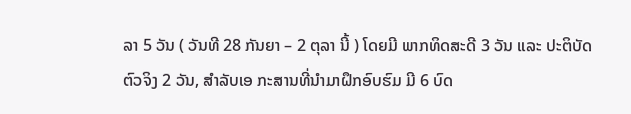ລາ 5 ວັນ ( ວັນທີ 28 ກັນຍາ – 2 ຕຸລາ ນີ້ ) ໂດຍມີ ພາກທິດສະດີ 3 ວັນ ແລະ ປະຕິບັດຕົວຈິງ 2 ວັນ, ສໍາລັບເອ ກະສານທີ່ນໍາມາຝຶກອົບຮົມ ມີ 6 ບົດ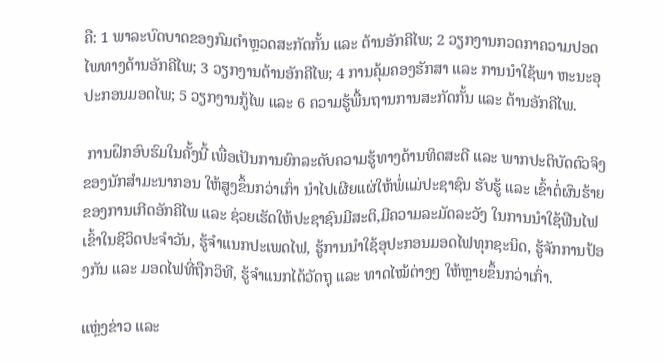ຄື: 1 ພາລະບົດບາດຂອງກົມຕໍາຫຼວດສະກັດກັ້ນ ແລະ ຕ້ານອັກຄີໄພ; 2 ວຽກງານກວດກາຄວາມປອດໄພທາງດ້ານອັກຄີໄພ; 3 ວຽກງານຕ້ານອັກຄີໄພ; 4 ການຄຸ້ມຄອງຮັກສາ ແລະ ການນໍາໃຊ້ພາ ຫະນະອຸປະກອນມອດໄພ; 5 ວຽກງານກູ້ໄພ ແລະ 6 ຄວາມຮູ້ພື້ນຖານການສະກັດກັ້ນ ແລະ ຕ້ານອັກຄີໄພ.

 ການຝຶກອົບຮົມໃນຄັ້ງນີ້ ເພື່ອເປັນການຍົກລະດັບຄວາມຮູ້ທາງດ້ານທິດສະດີ ແລະ ພາກປະຕິບັດຕົວຈິງ ຂອງນັກສໍາມະນາກອນ ໃຫ້ສູງຂຶ້ນກວ່າເກົ່າ ນໍາໄປເຜີຍແຜ່ໃຫ້ພໍ່ແມ່ປະຊາຊົນ ຮັບຮູ້ ແລະ ເຂົ້າຕໍ່ຜົນຮ້າຍຂອງການເກີດອັກຄີໄພ ແລະ ຊ່ວຍເຮັດໃຫ້ປະຊາຊົນມີສະຕິ,ມີຄວາມລະມັດລະວັງ ໃນການນໍາໃຊ້ຟືນໄຟເຂົ້າໃນຊີວິດປະຈໍາວັນ, ຮູ້ຈໍາແນກປະເພດໄຟ, ຮູ້ການນໍາໃຊ້ອຸປະກອນມອດໄຟທຸກຊະນິດ, ຮູ້ຈັກການປ້ອງກັນ ແລະ ມອດໄຟທີ່ຖືກວິທີ, ຮູ້ຈໍາແນກໄດ້ວັດຖຸ ແລະ ທາດໄໝ້ຕ່າງໆ ໃຫ້ຫຼາຍຂຶ້ນກວ່າເກົ່າ.

ແຫຼ່ງຂ່າວ ແລະ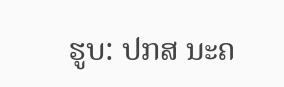ຮູບ: ປກສ ນະຄ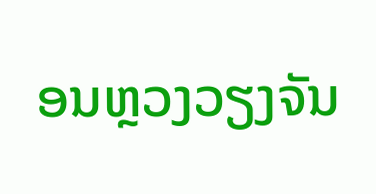ອນຫຼວງວຽງຈັນ